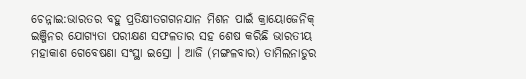ଚେନ୍ନାଇ:ଭାରତର ବହୁ ପ୍ରତିକ୍ଷୀତଗଗନଯାନ ମିଶନ ପାଇଁ କ୍ରାୟୋଜେନିକ୍ ଇଞ୍ଜିନର ଯୋଗ୍ୟତା ପରୀକ୍ଷଣ ସଫଳତାର ସହ ଶେଷ କରିଛି ଭାରତୀୟ ମହାକାଶ ଗେବେଷଣା ସଂସ୍ଥା ଇସ୍ରୋ । ଆଜି (ମଙ୍ଗଳବାର) ତାମିଲନାଡୁର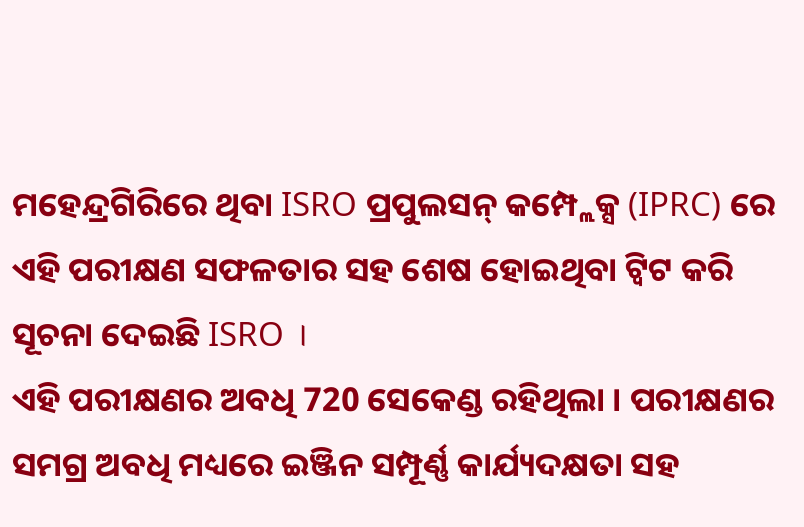ମହେନ୍ଦ୍ରଗିରିରେ ଥିବା ISRO ପ୍ରପୁଲସନ୍ କମ୍ପ୍ଲେକ୍ସ (IPRC) ରେ ଏହି ପରୀକ୍ଷଣ ସଫଳତାର ସହ ଶେଷ ହୋଇଥିବା ଟ୍ବିଟ କରି ସୂଚନା ଦେଇଛି ISRO ।
ଏହି ପରୀକ୍ଷଣର ଅବଧି 720 ସେକେଣ୍ଡ ରହିଥିଲା । ପରୀକ୍ଷଣର ସମଗ୍ର ଅବଧି ମଧ୍ୟରେ ଇଞ୍ଜିନ ସମ୍ପୂର୍ଣ୍ଣ କାର୍ଯ୍ୟଦକ୍ଷତା ସହ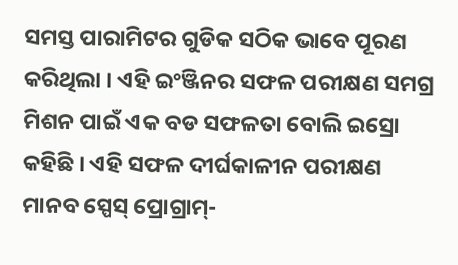ସମସ୍ତ ପାରାମିଟର ଗୁଡିକ ସଠିକ ଭାବେ ପୂରଣ କରିଥିଲା । ଏହି ଇଂଞ୍ଜିନର ସଫଳ ପରୀକ୍ଷଣ ସମଗ୍ର ମିଶନ ପାଇଁ ଏକ ବଡ ସଫଳତା ବୋଲି ଇସ୍ରୋ କହିଛି । ଏହି ସଫଳ ଦୀର୍ଘକାଳୀନ ପରୀକ୍ଷଣ ମାନବ ସ୍ପେସ୍ ପ୍ରୋଗ୍ରାମ୍-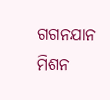ଗଗନଯାନ ମିଶନ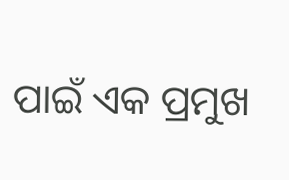ପାଇଁ ଏକ ପ୍ରମୁଖ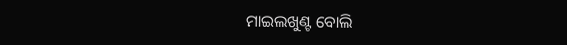ମାଇଲଖୁଣ୍ଟ ବୋଲି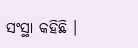ସଂସ୍ଥା କହିଛି ।